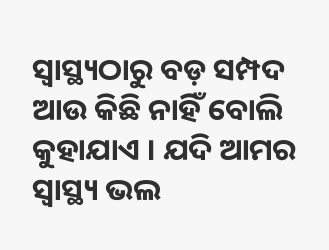ସ୍ୱାସ୍ଥ୍ୟଠାରୁ ବଡ଼ ସମ୍ପଦ ଆଉ କିଛି ନାହିଁ ବୋଲି କୁହାଯାଏ । ଯଦି ଆମର ସ୍ୱାସ୍ଥ୍ୟ ଭଲ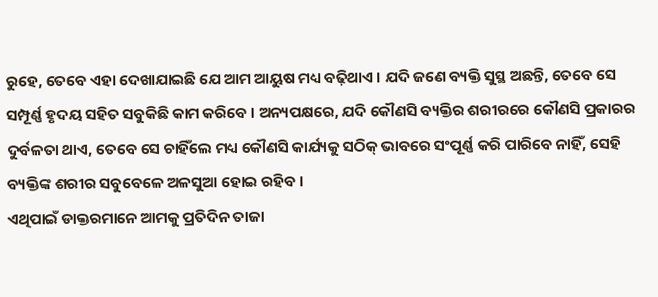ରୁହେ, ତେବେ ଏହା ଦେଖାଯାଇଛି ଯେ ଆମ ଆୟୁଷ ମଧ୍ୟ ବଢ଼ିଥାଏ । ଯଦି ଜଣେ ବ୍ୟକ୍ତି ସୁସ୍ଥ ଅଛନ୍ତି, ତେବେ ସେ ସମ୍ପୂର୍ଣ୍ଣ ହୃଦୟ ସହିତ ସବୁକିଛି କାମ କରିବେ । ଅନ୍ୟପକ୍ଷରେ, ଯଦି କୌଣସି ବ୍ୟକ୍ତିର ଶରୀରରେ କୌଣସି ପ୍ରକାରର ଦୁର୍ବଳତା ଥାଏ, ତେବେ ସେ ଚାହିଁଲେ ମଧ୍ୟ କୌଣସି କାର୍ଯ୍ୟକୁ ସଠିକ୍ ଭାବରେ ସଂପୂର୍ଣ୍ଣ କରି ପାରିବେ ନାହିଁ, ସେହି ବ୍ୟକ୍ତିଙ୍କ ଶରୀର ସବୁବେଳେ ଅଳସୁଆ ହୋଇ ରହିବ ।
ଏଥିପାଇଁ ଡାକ୍ତରମାନେ ଆମକୁ ପ୍ରତିଦିନ ତାଜା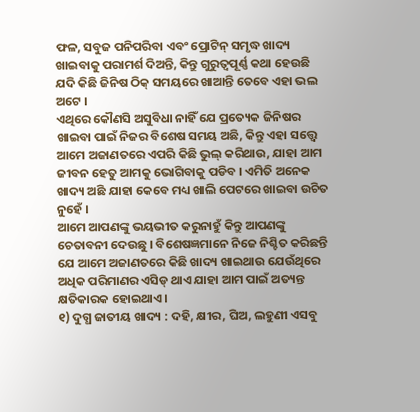ଫଳ, ସବୁଜ ପନିପରିବା ଏବଂ ପ୍ରୋଟିନ୍ ସମୃଦ୍ଧ ଖାଦ୍ୟ ଖାଇବାକୁ ପରାମର୍ଶ ଦିଅନ୍ତି, କିନ୍ତୁ ଗୁରୁତ୍ୱପୂର୍ଣ୍ଣ କଥା ହେଉଛି ଯଦି କିଛି ଜିନିଷ ଠିକ୍ ସମୟରେ ଖାଆନ୍ତି ତେବେ ଏହା ଭଲ ଅଟେ ।
ଏଥିରେ କୌଣସି ଅସୁବିଧା ନାହିଁ ଯେ ପ୍ରତ୍ୟେକ ଜିନିଷର ଖାଇବା ପାଇଁ ନିଜର ବିଶେଷ ସମୟ ଅଛି, କିନ୍ତୁ ଏହା ସତ୍ତ୍ୱେ ଆମେ ଅଜାଣତରେ ଏପରି କିଛି ଭୁଲ୍ କରିଥାଉ, ଯାହା ଆମ ଜୀବନ ହେତୁ ଆମକୁ ଭୋଗିବାକୁ ପଡିବ । ଏମିତି ଅନେକ ଖାଦ୍ୟ ଅଛି ଯାହା କେବେ ମଧ୍ୟ ଖାଲି ପେଟରେ ଖାଇବା ଉଚିତ ନୁହେଁ ।
ଆମେ ଆପଣଙ୍କୁ ଭୟଭୀତ କରୁନାହୁଁ କିନ୍ତୁ ଆପଣଙ୍କୁ ଚେତାବନୀ ଦେଉଛୁ । ବିଶେଷଜ୍ଞମାନେ ନିଜେ ନିଶ୍ଚିତ କରିଛନ୍ତି ଯେ ଆମେ ଅଜାଣତରେ କିଛି ଖାଦ୍ୟ ଖାଇଥାଉ ଯେଉଁଥିରେ ଅଧିକ ପରିମାଣର ଏସିଡ୍ ଥାଏ ଯାହା ଆମ ପାଇଁ ଅତ୍ୟନ୍ତ କ୍ଷତିକାରକ ହୋଇଥାଏ ।
୧) ଦୁଗ୍ଧ ଜାତୀୟ ଖାଦ୍ୟ : ଦହି, କ୍ଷୀର, ଘିଅ, ଲହୁଣୀ ଏସବୁ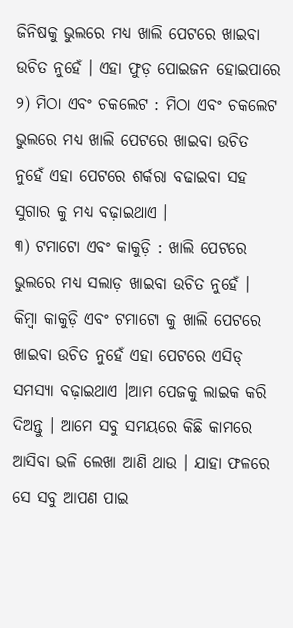ଜିନିଷକୁ ଭୁଲରେ ମଧ୍ୟ ଖାଲି ପେଟରେ ଖାଇବା ଉଚିତ ନୁହେଁ । ଏହା ଫୁଡ଼ ପୋଇଜନ ହୋଇପାରେ
୨) ମିଠା ଏବଂ ଚକଲେଟ : ମିଠା ଏବଂ ଚକଲେଟ ଭୁଲରେ ମଧ୍ୟ ଖାଲି ପେଟରେ ଖାଇବା ଉଚିତ ନୁହେଁ ଏହା ପେଟରେ ଶର୍କରା ବଢାଇବା ସହ ସୁଗାର କୁ ମଧ୍ୟ ବଢ଼ାଇଥାଏ ।
୩) ଟମାଟୋ ଏବଂ କାକୁଡ଼ି : ଖାଲି ପେଟରେ ଭୁଲରେ ମଧ୍ୟ ସଲାଡ଼ ଖାଇବା ଉଚିତ ନୁହେଁ । କିମ୍ବା କାକୁଡ଼ି ଏବଂ ଟମାଟୋ କୁ ଖାଲି ପେଟରେ ଖାଇବା ଉଚିତ ନୁହେଁ ଏହା ପେଟରେ ଏସିଡ୍ ସମସ୍ୟା ବଢ଼ାଇଥାଏ ।ଆମ ପେଜକୁ ଲାଇକ କରି ଦିଅନ୍ତୁ । ଆମେ ସବୁ ସମୟରେ କିଛି କାମରେ ଆସିବା ଭଳି ଲେଖା ଆଣି ଥାଉ । ଯାହା ଫଳରେ ସେ ସବୁ ଆପଣ ପାଇ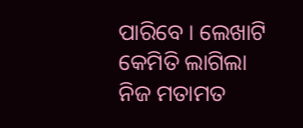ପାରିବେ । ଲେଖାଟି କେମିତି ଲାଗିଲା ନିଜ ମତାମତ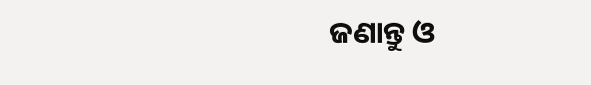ଜଣାନ୍ତୁ ଓ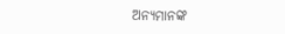ଅନ୍ୟମାନଙ୍କ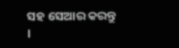ସହ ସେଆର କରନ୍ତୁ ।